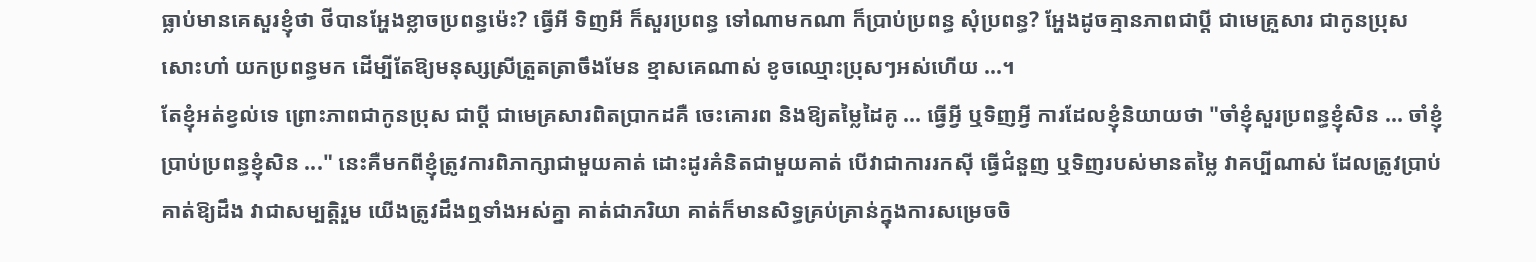ធ្លាប់មានគេសួរខ្ញុំថា ថីបានអ្ហែងខ្លាចប្រពន្ធម៉េះ? ធ្វើអី ទិញអី ក៏សួរប្រពន្ធ ទៅណាមកណា ក៏ប្រាប់ប្រពន្ធ សុំប្រពន្ធ? អ្ហែងដូចគ្មានភាពជាប្ដី ជាមេគ្រួសារ ជាកូនប្រុសសោះហា៎ យកប្រពន្ធមក ដើម្បីតែឱ្យមនុស្សស្រីត្រួតត្រាចឹងមែន ខ្មាសគេណាស់ ខូចឈ្មោះប្រុសៗអស់ហើយ ...។
តែខ្ញុំអត់ខ្វល់ទេ ព្រោះភាពជាកូនប្រុស ជាប្ដី ជាមេគ្រសារពិតប្រាកដគឺ ចេះគោរព និងឱ្យតម្លៃដៃគូ ... ធ្វើអ្វី ឬទិញអ្វី ការដែលខ្ញុំនិយាយថា "ចាំខ្ញុំសួរប្រពន្ធខ្ញុំសិន ... ចាំខ្ញុំប្រាប់ប្រពន្ធខ្ញុំសិន ..." នេះគឺមកពីខ្ញុំត្រូវការពិភាក្សាជាមួយគាត់ ដោះដូរគំនិតជាមួយគាត់ បើវាជាការរកស៊ី ធ្វើជំនួញ ឬទិញរបស់មានតម្លៃ វាគប្បីណាស់ ដែលត្រូវប្រាប់គាត់ឱ្យដឹង វាជាសម្បត្តិរួម យើងត្រូវដឹងឮទាំងអស់គ្នា គាត់ជាភរិយា គាត់ក៏មានសិទ្ធគ្រប់គ្រាន់ក្នុងការសម្រេចចិ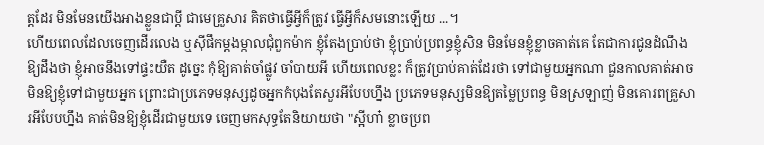ត្តដែរ មិនមែនយើងអាងខ្លួនជាប្ដី ជាមេគ្រួសារ គិតថាធ្វើអ្វីក៏ត្រូវ ធ្វើអ្វីក៏សមនោះឡើយ ...។
ហើយពេលដែលចេញដើរលេង ឬស៊ីផឹកម្ដងម្កាលជុំពួកម៉ាក ខ្ញុំតែងប្រាប់ថា ខ្ញុំប្រាប់ប្រពន្ធខ្ញុំសិន មិនមែនខ្ញុំខ្លាចគាត់គេ តែជាការជូនដំណឹងឱ្យដឹងថា ខ្ញុំអាចនឹងទៅផ្ទះយឺត ដូច្នេះ កុំឱ្យគាត់ចាំផ្លូវ ចាំបាយអី ហើយពេលខ្លះ ក៏ត្រូវប្រាប់គាត់ដែរថា ទៅជាមួយអ្នកណា ជួនកាលគាត់អាចមិនឱ្យខ្ញុំទៅជាមួយអ្នក ព្រោះជាប្រភេទមនុស្សដូចអ្នកកំបុងតែសួរអីបែបហ្នឹង ប្រភេទមនុស្សមិនឱ្យតម្លៃប្រពន្ធ មិនស្រឡាញ់ មិនគោរពគ្រួសារអីបែបហ្នឹង គាត់មិនឱ្យខ្ញុំដើរជាមួយទេ ចេញមកសុទ្ធតែនិយាយថា "ស្អីហា៎ ខ្លាចប្រព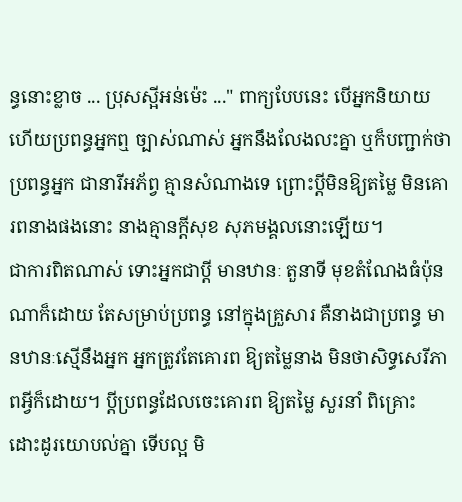ន្ធនោះខ្លាច ... ប្រុសស្អីអន់ម៉េះ ..." ពាក្យបែបនេះ បើអ្នកនិយាយ ហើយប្រពន្ធអ្នកឮ ច្បាស់ណាស់ អ្នកនឹងលែងលះគ្នា ឬក៏បញ្ជាក់ថា ប្រពន្ធអ្នក ជានារីអភ័ព្វ គ្មានសំណាងទេ ព្រោះប្ដីមិនឱ្យតម្លៃ មិនគោរពនាងផងនោះ នាងគ្មានក្ដីសុខ សុភមង្គលនោះឡើយ។
ជាការពិតណាស់ ទោះអ្នកជាប្ដី មានឋានៈ តួនាទី មុខតំណែងធំប៉ុនណាក៏ដោយ តែសម្រាប់ប្រពន្ធ នៅក្នុងគ្រួសារ គឺនាងជាប្រពន្ធ មានឋានៈស្មើនឹងអ្នក អ្នកត្រូវតែគោរព ឱ្យតម្លៃនាង មិនថាសិទ្ធសេរីភាពអ្វីក៏ដោយ។ ប្ដីប្រពន្ធដែលចេះគោរព ឱ្យតម្លៃ សួរនាំ ពិគ្រោះ ដោះដូរយោបល់គ្នា ទើបល្អ មិ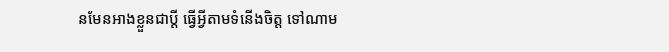នមែនអាងខ្លួនជាប្ដី ធ្វើអ្វីតាមទំនើងចិត្ត ទៅណាម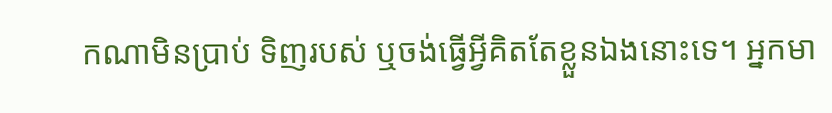កណាមិនប្រាប់ ទិញរបស់ ឬចង់ធ្វើអ្វីគិតតែខ្លួនឯងនោះទេ។ អ្នកមា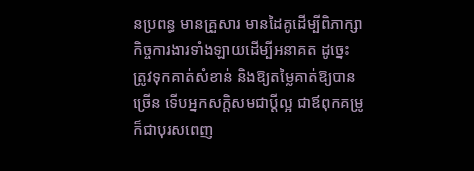នប្រពន្ធ មានគ្រួសារ មានដៃគូដើម្បីពិភាក្សា កិច្ចការងារទាំងឡាយដើម្បីអនាគត ដូច្នេះ ត្រូវទុកគាត់សំខាន់ និងឱ្យតម្លៃគាត់ឱ្យបានច្រើន ទើបអ្នកសក្តិសមជាប្ដីល្អ ជាឪពុកគម្រូ ក៏ជាបុរសពេញ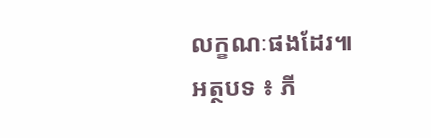លក្ខណៈផងដែរ៕
អត្ថបទ ៖ ភី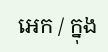អេក / ក្នុង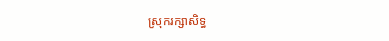ស្រុករក្សាសិទ្ធ